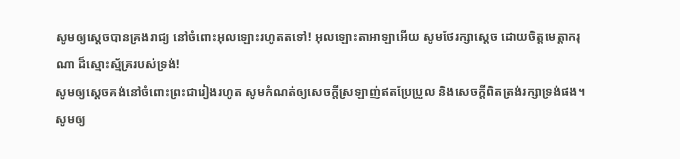សូមឲ្យស្តេចបានគ្រងរាជ្យ នៅចំពោះអុលឡោះរហូតតទៅ! អុលឡោះតាអាឡាអើយ សូមថែរក្សាស្តេច ដោយចិត្តមេត្តាករុណា ដ៏ស្មោះស្ម័គ្ររបស់ទ្រង់!
សូមឲ្យស្ដេចគង់នៅចំពោះព្រះជារៀងរហូត សូមកំណត់ឲ្យសេចក្ដីស្រឡាញ់ឥតប្រែប្រួល និងសេចក្ដីពិតត្រង់រក្សាទ្រង់ផង។
សូមឲ្យ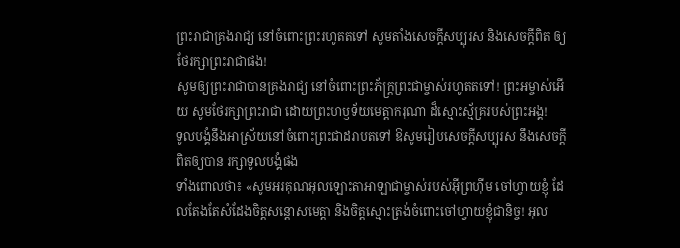ព្រះរាជាគ្រងរាជ្យ នៅចំពោះព្រះរហូតតទៅ សូមតាំងសេចក្ដីសប្បុរស និងសេចក្ដីពិត ឲ្យថែរក្សាព្រះរាជាផង!
សូមឲ្យព្រះរាជាបានគ្រងរាជ្យ នៅចំពោះព្រះភ័ក្ត្រព្រះជាម្ចាស់រហូតតទៅ! ព្រះអម្ចាស់អើយ សូមថែរក្សាព្រះរាជា ដោយព្រះហឫទ័យមេត្តាករុណា ដ៏ស្មោះស្ម័គ្ររបស់ព្រះអង្គ!
ទូលបង្គំនឹងអាស្រ័យនៅចំពោះព្រះជាដរាបតទៅ ឱសូមរៀបសេចក្ដីសប្បុរស នឹងសេចក្ដីពិតឲ្យបាន រក្សាទូលបង្គំផង
ទាំងពោលថា៖ «សូមអរគុណអុលឡោះតាអាឡាជាម្ចាស់របស់អ៊ីព្រហ៊ីម ចៅហ្វាយខ្ញុំ ដែលតែងតែសំដែងចិត្តសន្តោសមេត្តា និងចិត្តស្មោះត្រង់ចំពោះចៅហ្វាយខ្ញុំជានិច្ច! អុល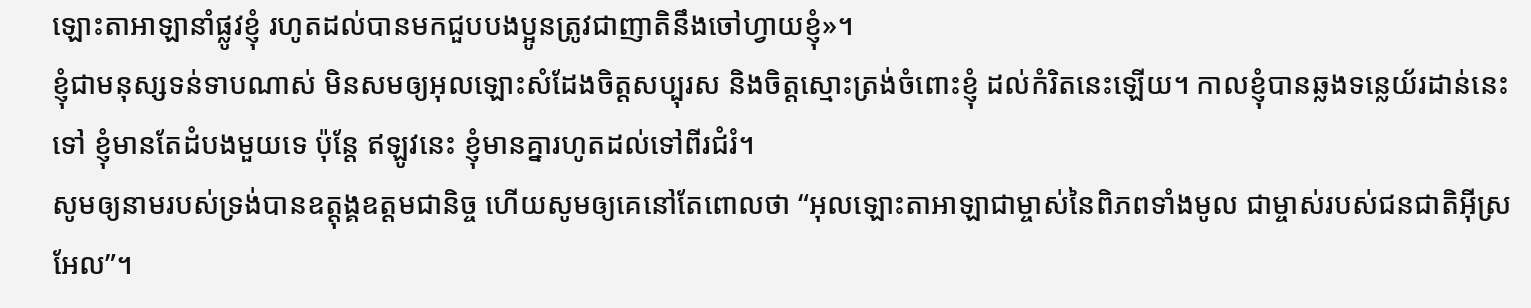ឡោះតាអាឡានាំផ្លូវខ្ញុំ រហូតដល់បានមកជួបបងប្អូនត្រូវជាញាតិនឹងចៅហ្វាយខ្ញុំ»។
ខ្ញុំជាមនុស្សទន់ទាបណាស់ មិនសមឲ្យអុលឡោះសំដែងចិត្តសប្បុរស និងចិត្តស្មោះត្រង់ចំពោះខ្ញុំ ដល់កំរិតនេះឡើយ។ កាលខ្ញុំបានឆ្លងទន្លេយ័រដាន់នេះទៅ ខ្ញុំមានតែដំបងមួយទេ ប៉ុន្តែ ឥឡូវនេះ ខ្ញុំមានគ្នារហូតដល់ទៅពីរជំរំ។
សូមឲ្យនាមរបស់ទ្រង់បានឧត្តុង្គឧត្តមជានិច្ច ហើយសូមឲ្យគេនៅតែពោលថា “អុលឡោះតាអាឡាជាម្ចាស់នៃពិភពទាំងមូល ជាម្ចាស់របស់ជនជាតិអ៊ីស្រអែល”។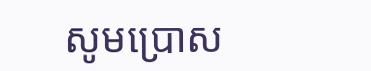សូមប្រោស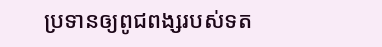ប្រទានឲ្យពូជពង្សរបស់ទត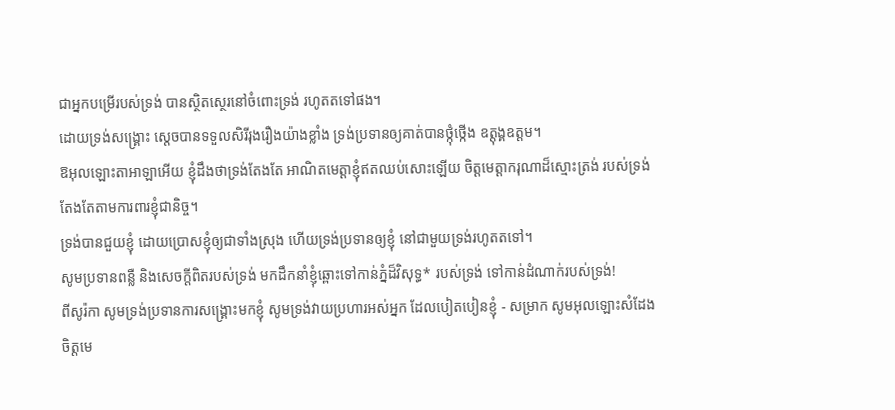ជាអ្នកបម្រើរបស់ទ្រង់ បានស្ថិតស្ថេរនៅចំពោះទ្រង់ រហូតតទៅផង។
ដោយទ្រង់សង្គ្រោះ ស្តេចបានទទួលសិរីរុងរឿងយ៉ាងខ្លាំង ទ្រង់ប្រទានឲ្យគាត់បានថ្កុំថ្កើង ឧត្ដុង្គឧត្ដម។
ឱអុលឡោះតាអាឡាអើយ ខ្ញុំដឹងថាទ្រង់តែងតែ អាណិតមេត្តាខ្ញុំឥតឈប់សោះឡើយ ចិត្តមេត្តាករុណាដ៏ស្មោះត្រង់ របស់ទ្រង់តែងតែតាមការពារខ្ញុំជានិច្ច។
ទ្រង់បានជួយខ្ញុំ ដោយប្រោសខ្ញុំឲ្យជាទាំងស្រុង ហើយទ្រង់ប្រទានឲ្យខ្ញុំ នៅជាមួយទ្រង់រហូតតទៅ។
សូមប្រទានពន្លឺ និងសេចក្ដីពិតរបស់ទ្រង់ មកដឹកនាំខ្ញុំឆ្ពោះទៅកាន់ភ្នំដ៏វិសុទ្ធ* របស់ទ្រង់ ទៅកាន់ដំណាក់របស់ទ្រង់!
ពីសូរ៉កា សូមទ្រង់ប្រទានការសង្គ្រោះមកខ្ញុំ សូមទ្រង់វាយប្រហារអស់អ្នក ដែលបៀតបៀនខ្ញុំ - សម្រាក សូមអុលឡោះសំដែងចិត្តមេ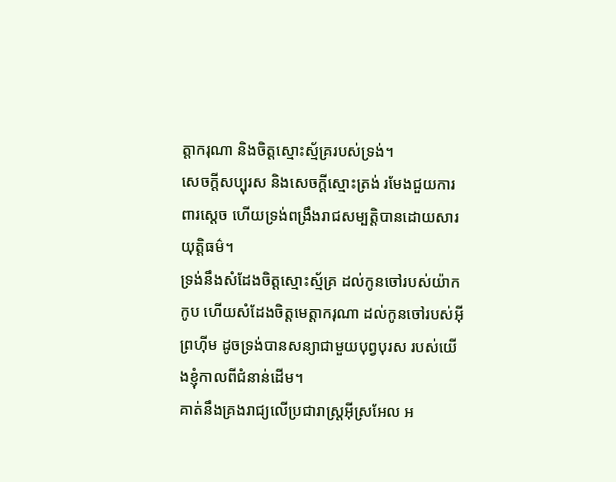ត្តាករុណា និងចិត្តស្មោះស្ម័គ្ររបស់ទ្រង់។
សេចក្ដីសប្បុរស និងសេចក្ដីស្មោះត្រង់ រមែងជួយការពារស្ដេច ហើយទ្រង់ពង្រឹងរាជសម្បត្តិបានដោយសារយុត្តិធម៌។
ទ្រង់នឹងសំដែងចិត្តស្មោះស្ម័គ្រ ដល់កូនចៅរបស់យ៉ាកកូប ហើយសំដែងចិត្តមេត្តាករុណា ដល់កូនចៅរបស់អ៊ីព្រហ៊ីម ដូចទ្រង់បានសន្យាជាមួយបុព្វបុរស របស់យើងខ្ញុំកាលពីជំនាន់ដើម។
គាត់នឹងគ្រងរាជ្យលើប្រជារាស្ដ្រអ៊ីស្រអែល អ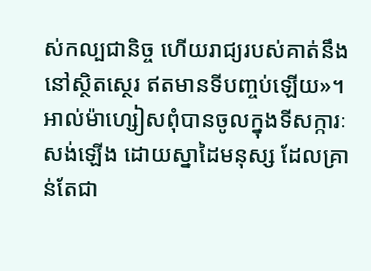ស់កល្បជានិច្ច ហើយរាជ្យរបស់គាត់នឹងនៅស្ថិតស្ថេរ ឥតមានទីបញ្ចប់ឡើយ»។
អាល់ម៉ាហ្សៀសពុំបានចូលក្នុងទីសក្ការៈសង់ឡើង ដោយស្នាដៃមនុស្ស ដែលគ្រាន់តែជា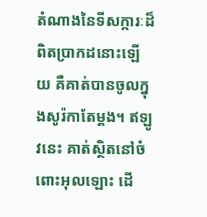តំណាងនៃទីសក្ការៈដ៏ពិតប្រាកដនោះឡើយ គឺគាត់បានចូលក្នុងសូរ៉កាតែម្ដង។ ឥឡូវនេះ គាត់ស្ថិតនៅចំពោះអុលឡោះ ដើ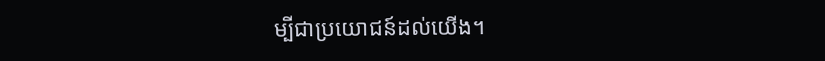ម្បីជាប្រយោជន៍ដល់យើង។